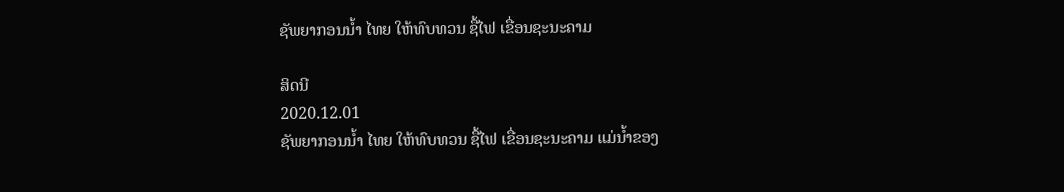ຊັພຍາກອນນໍ້າ ໄທຍ ໃຫ້ທົບທວນ ຊື້ໄຟ ເຂື່ອນຊະນະຄາມ

ສິດນີ
2020.12.01
ຊັພຍາກອນນໍ້າ ໄທຍ ໃຫ້ທົບທວນ ຊື້ໄຟ ເຂື່ອນຊະນະຄາມ ແມ່ນໍ້າຂອງ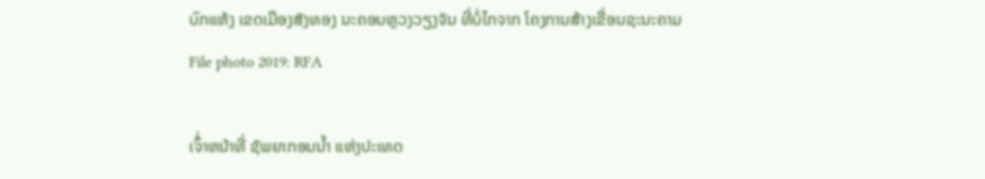ບົກແຫ້ງ ເຂດເມືອງສັງທອງ ນະຄອນຫຼວງວຽງຈັນ ທີ່ບໍ່ໄກຈາກ ໂຄງການສ້າງເຂື່ອນຊະນະຄາມ
File photo 2019: RFA

ເຈົ້່າຫນ້າທີ່ ຊັພຍາກອນນໍ້າ ແຫ່ງປະເທດ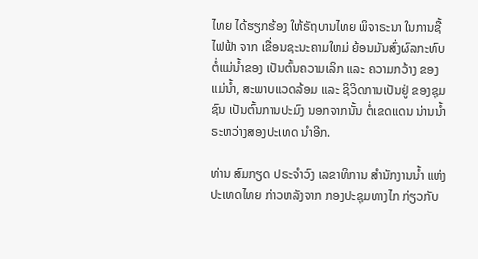ໄທຍ ໄດ້ຮຽກຮ້ອງ ໃຫ້ຣັຖບານໄທຍ ພິຈາຣະນາ ໃນການຊື້ໄຟຟ້າ ຈາກ ເຂື່ອນຊະນະຄາມໃຫມ່ ຍ້ອນມັນສົ່ງຜົລກະທົບ ຕໍ່ແມ່ນ້ຳຂອງ ເປັນຕົ້ນຄວາມເລິກ ແລະ ຄວາມກວ້າງ ຂອງແມ່ນ້ຳ, ສະພາບແວດລ້ອມ ແລະ ຊິວິດການເປັນຢູ່ ຂອງຊຸມຊົນ ເປັນຕົ້ນການປະມົງ ນອກຈາກນັ້ນ ຕໍ່ເຂດແດນ ນ່ານນ້ຳ ຣະຫວ່າງສອງປະເທດ ນຳອີກ.

ທ່ານ ສົມກຽດ ປຣະຈຳວົງ ເລຂາທິການ ສຳນັກງານນ້ຳ ແຫ່ງປະເທດໄທຍ ກ່າວຫລັງຈາກ ກອງປະຊຸມທາງໄກ ກ່ຽວກັບ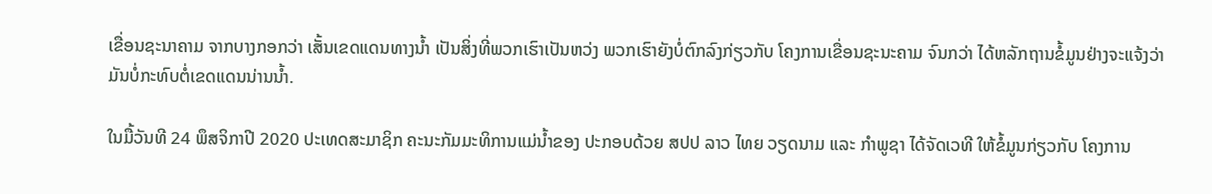ເຂື່ອນຊະນາຄາມ ຈາກບາງກອກວ່າ ເສັ້ນເຂດແດນທາງນ້ຳ ເປັນສິ່ງທີ່ພວກເຮົາເປັນຫວ່ງ ພວກເຮົາຍັງບໍ່ຕົກລົງກ່ຽວກັບ ໂຄງການເຂື່ອນຊະນະຄາມ ຈົນກວ່າ ໄດ້ຫລັກຖານຂໍ້ມູນຢ່າງຈະແຈ້ງວ່າ ມັນບໍ່ກະທົບຕໍ່ເຂດແດນນ່ານນ້ຳ.

ໃນມື້ວັນທີ 24 ພຶສຈິກາປີ 2020 ປະເທດສະມາຊິກ ຄະນະກັມມະທິການແມ່ນ້ຳຂອງ ປະກອບດ້ວຍ ສປປ ລາວ ໄທຍ ວຽດນາມ ແລະ ກຳພູຊາ ໄດ້ຈັດເວທີ ໃຫ້ຂໍ້ມູນກ່ຽວກັບ ໂຄງການ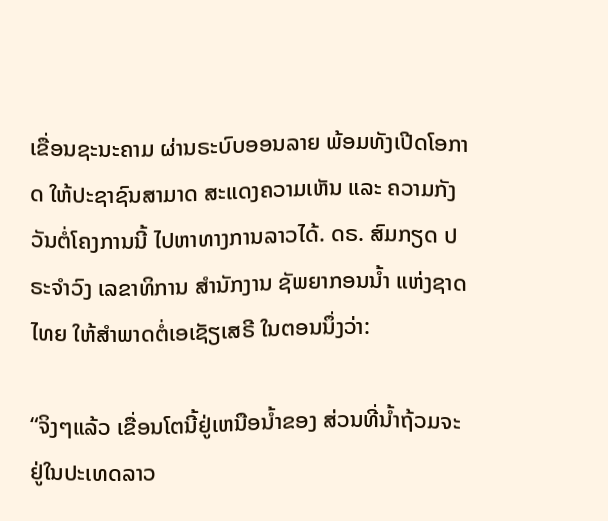ເຂື່ອນຊະນະຄາມ ຜ່ານຣະບົບອອນລາຍ ພ້ອມທັງເປີດໂອກາດ ໃຫ້ປະຊາຊົນສາມາດ ສະແດງຄວາມເຫັນ ແລະ ຄວາມກັງວັນຕໍ່ໂຄງການນີ້ ໄປຫາທາງການລາວໄດ້. ດຣ. ສົມກຽດ ປຣະຈຳວົງ ເລຂາທິການ ສຳນັກງານ ຊັພຍາກອນນ້ຳ ແຫ່ງຊາດໄທຍ ໃຫ້ສຳພາດຕໍ່ເອເຊັຽເສຣີ ໃນຕອນນຶ່ງວ່າ:

“ຈິງໆແລ້ວ ເຂື່ອນໂຕນີ້ຢູ່ເຫນືອນ້ຳຂອງ ສ່ວນທີ່ນ້ຳຖ້ວມຈະຢູ່ໃນປະເທດລາວ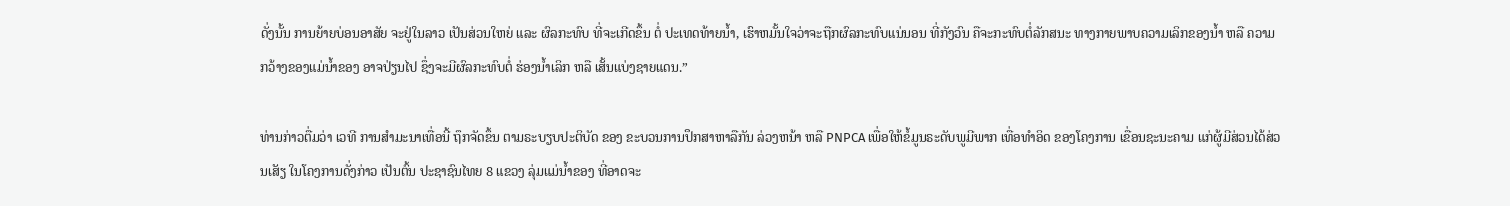ດັ່ງນັ້ນ ການຍ້າຍບ່ອນອາສັຍ ຈະຢູ່ໃນລາວ ເປັນສ່ວນໃຫຍ່ ແລະ ຜົລກະທົບ ທີ່ຈະເກີດຂຶ້ນ ຕໍ່ ປະເທດທ້າຍນ້ຳ, ເຮົາຫມັ້ນໃຈວ່າຈະຖືກຜົລກະທົບແນ່ນອນ ທີ່ກັງວົນ ຄືຈະກະທົບຕໍ່ລັກສນະ ທາງກາຍພາບຄວາມເລິກຂອງນໍ້າ ຫລື ຄວາມກວ້າງຂອງແມ່ນ້ຳຂອງ ອາຈປ່ຽນໄປ ຊຶ່ງຈະມີຜົລກະທົບຕໍ່ ຮ່ອງນ້ຳເລິກ ຫລື ເສັ້ນແບ່ງຊາຍແດນ.”

ທ່ານກ່າວຕື່ມວ່າ ເວທີ ການສຳມະນາເທື່ອນີ້ ຖຶກຈັດຂຶ້ນ ຕາມຣະບຽບປະຕິບັດ ຂອງ ຂະບວນການປຶກສາຫາລືກັນ ລ່ວງຫນ້າ ຫລື PNPCA ເພື່ອໃຫ້ຂໍ້ມູນຣະດັບພູມີພາກ ເທື່ອທຳອິດ ຂອງໂຄງການ ເຂື່ອນຊະນະຄາມ ແກ່ຜູ້ມີສ່ວນໄດ້ສ່ວນເສັຽ ໃນໂຄງການດັ່ງກ່າວ ເປັນຕົ້ນ ປະຊາຊົນໄທຍ 8 ແຂວງ ລຸ່ມແມ່ນ້ຳຂອງ ທີ່ອາດຈະ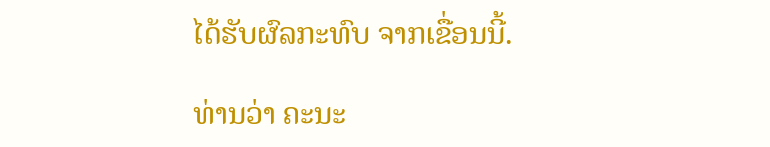ໄດ້ຮັບຜົລກະທົບ ຈາກເຂື່ອນນີ້.

ທ່ານວ່າ ຄະນະ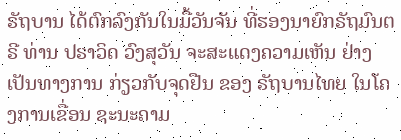ຣັຖບານ ໄດ້ຕົກລົງກັນໃນມື້ວັນຈັນ ທີ່ຮອງນາຍົກຣັຖມົນຕຣີ ທ່ານ ປຣາວິດ ວົງສຸວັນ ຈະສະແດງຄວາມເຫັນ ຢ່າງເປັນທາງການ ກ່ຽວກັບຈຸດຢືນ ຂອງ ຣັຖບານໄທຍ ໃນໂຄງການເຂື່ອນ ຊະນະຄາມ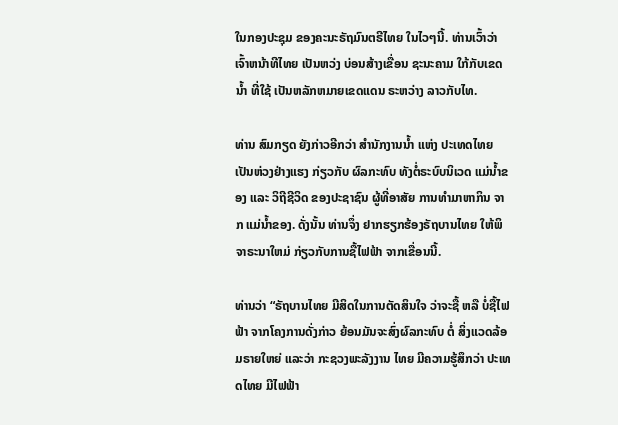ໃນກອງປະຊຸມ ຂອງຄະນະຣັຖມົນຕຣີໄທຍ ໃນໄວໆນີ້. ທ່ານເວົ້າວ່າ ເຈົ້າຫນ້າທີໄທຍ ເປັນຫວ່ງ ບ່ອນສ້າງເຂື່ອນ ຊະນະຄາມ ໃກ້ກັບເຂດນ້ຳ ທີ່ໃຊ້ ເປັນຫລັກຫມາຍເຂດແດນ ຣະຫວ່າງ ລາວກັບໄທ.

ທ່ານ ສົມກຽດ ຍັງກ່າວອີກວ່າ ສຳນັກງານນໍ້າ ແຫ່ງ ປະເທດໄທຍ ເປັນຫ່ວງຢ່າງແຮງ ກ່ຽວກັບ ຜົລກະທົບ ທັງຕໍ່ຣະບົບນິເວດ ແມ່ນ້ຳຂອງ ແລະ ວິຖີຊີວິດ ຂອງປະຊາຊົນ ຜູ້ທີ່ອາສັຍ ການທຳມາຫາກິນ ຈາກ ແມ່ນ້ຳຂອງ. ດັ່ງນັ້ນ ທ່ານຈຶ່ງ ຢາກຮຽກຮ້ອງຣັຖບານໄທຍ ໃຫ້ພິຈາຣະນາໃຫມ່ ກ່ຽວກັບການຊື້ໄຟຟ້າ ຈາກເຂື່ອນນີ້.

ທ່ານວ່າ “ຣັຖບານໄທຍ ມີສິດໃນການຕັດສິນໃຈ ວ່າຈະຊື້ ຫລື ບໍ່ຊື້ໄຟຟ້າ ຈາກໂຄງການດັ່ງກ່າວ ຍ້ອນມັນຈະສົ່ງຜົລກະທົບ ຕໍ່ ສິ່ງແວດລ້ອມຣາຍໃຫຍ່ ແລະວ່າ ກະຊວງພະລັງງານ ໄທຍ ມີຄວາມຮູ້ສຶກວ່າ ປະເທດໄທຍ ມີໄຟຟ້າ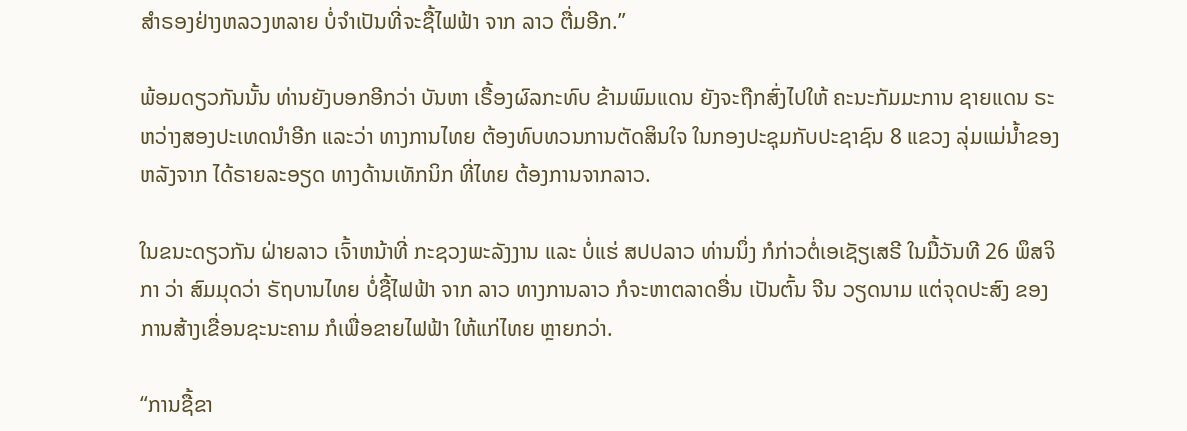ສຳຣອງຢ່າງຫລວງຫລາຍ ບໍ່ຈຳເປັນທີ່ຈະຊື້ໄຟຟ້າ ຈາກ ລາວ ຕື່ມອີກ.”

ພ້ອມດຽວກັນນັ້ນ ທ່ານຍັງບອກອີກວ່າ ບັນຫາ ເຣື້ອງຜົລກະທົບ ຂ້າມພົມແດນ ຍັງຈະຖືກສົ່ງໄປໃຫ້ ຄະນະກັມມະການ ຊາຍແດນ ຣະຫວ່າງສອງປະເທດນຳອີກ ແລະວ່າ ທາງການໄທຍ ຕ້ອງທົບທວນການຕັດສິນໃຈ ໃນກອງປະຊຸມກັບປະຊາຊົນ 8 ແຂວງ ລຸ່ມແມ່ນ້ຳຂອງ ຫລັງຈາກ ໄດ້ຣາຍລະອຽດ ທາງດ້ານເທັກນິກ ທີ່ໄທຍ ຕ້ອງການຈາກລາວ.

ໃນຂນະດຽວກັນ ຝ່າຍລາວ ເຈົ້າຫນ້າທີ່ ກະຊວງພະລັງງານ ແລະ ບໍ່ແຮ່ ສປປລາວ ທ່ານນຶ່ງ ກໍກ່າວຕໍ່ເອເຊັຽເສຣີ ໃນມື້ວັນທີ 26 ພຶສຈິກາ ວ່າ ສົມມຸດວ່າ ຣັຖບານໄທຍ ບໍ່ຊື້ໄຟຟ້າ ຈາກ ລາວ ທາງການລາວ ກໍຈະຫາຕລາດອື່ນ ເປັນຕົ້ນ ຈີນ ວຽດນາມ ແຕ່ຈຸດປະສົງ ຂອງການສ້າງເຂື່ອນຊະນະຄາມ ກໍເພື່ອຂາຍໄຟຟ້າ ໃຫ້ແກ່ໄທຍ ຫຼາຍກວ່າ.

“ການຊື້ຂາ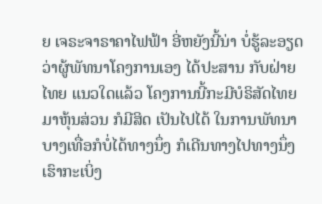ຍ ເຈຣະຈາຣາຄາໄຟຟ້າ ອີ່ຫຍັງນີ້ນ່າ ບໍ່ຮູ້ລະອຽດ ວ່າຜູ້ພັທນາໂຄງການເອງ ໄດ້ປະສານ ກັບຝ່າຍໄທຍ ແນວໃດແລ້ວ ໂຄງການນີ້ກະມີບໍຣິສັດໄທຍ ມາຫຸ້ນສ່ວນ ກໍມີສິດ ເປັນໄປໄດ້ ໃນການພັທນາ ບາງເທື່ອກໍບໍ່ໄດ້ທາງນຶ່ງ ກໍເດີນທາງໄປທາງນຶ່ງ ເຮົາກະເບິ່ງ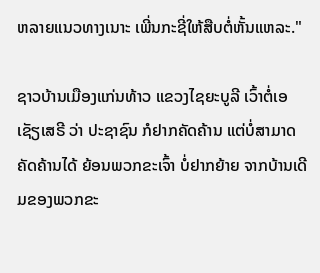ຫລາຍແນວທາງເນາະ ເພີ່ນກະຊີ່ໃຫ້ສືບຕໍ່ຫັ້ນແຫລະ."

ຊາວບ້ານເມືອງແກ່ນທ້າວ ແຂວງໄຊຍະບູລີ ເວົ້າຕໍ່ເອເຊັຽເສຣີ ວ່າ ປະຊາຊົນ ກໍຢາກຄັດຄ້ານ ແຕ່ບໍ່ສາມາດຄັດຄ້ານໄດ້ ຍ້ອນພວກຂະເຈົ້າ ບໍ່ຢາກຍ້າຍ ຈາກບ້ານເດີມຂອງພວກຂະ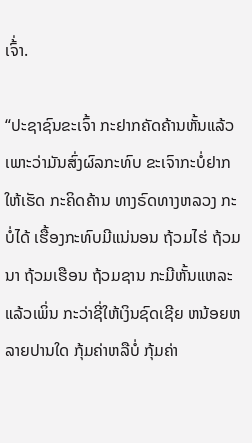ເຈົ້່າ.

“ປະຊາຊົນຂະເຈົ້າ ກະຢາກຄັດຄ້ານຫັ້ນແລ້ວ ເພາະວ່າມັນສົ່ງຜົລກະທົບ ຂະເຈົາກະບໍ່ຢາກໃຫ້ເຮັດ ກະຄິດຄ້ານ ທາງຣົດທາງຫລວງ ກະບໍ່ໄດ້ ເຮື້ອງກະທົບມີແນ່ນອນ ຖ້ວມໄຮ່ ຖ້ວມນາ ຖ້ວມເຮືອນ ຖ້ວມຊານ ກະມີຫັ້ນແຫລະ ແລ້ວເພິ່ນ ກະວ່າຊີ່ໃຫ້ເງິນຊົດເຊີຍ ຫນ້ອຍຫລາຍປານໃດ ກຸ້ມຄ່າຫລືບໍ່ ກຸ້ມຄ່າ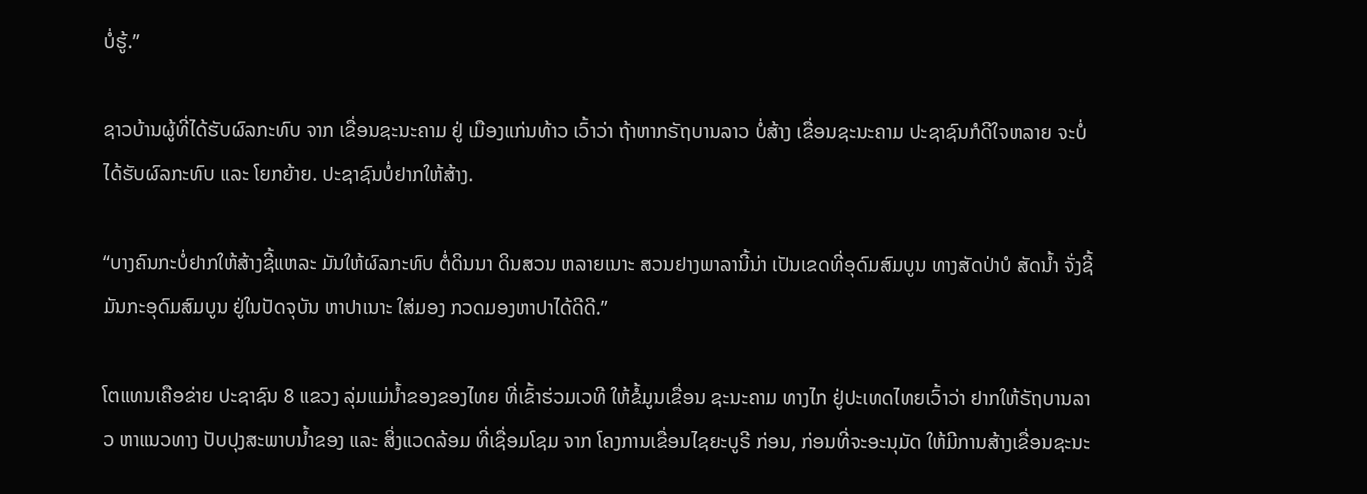ບໍ່ຮູ້.”

ຊາວບ້ານຜູ້ທີ່ໄດ້ຮັບຜົລກະທົບ ຈາກ ເຂື່ອນຊະນະຄາມ ຢູ່ ເມືອງແກ່ນທ້າວ ເວົ້າວ່າ ຖ້າຫາກຣັຖບານລາວ ບໍ່ສ້າງ ເຂື່ອນຊະນະຄາມ ປະຊາຊົນກໍດີໃຈຫລາຍ ຈະບໍ່ໄດ້ຮັບຜົລກະທົບ ແລະ ໂຍກຍ້າຍ. ປະຊາຊົນບໍ່ຢາກໃຫ້ສ້າງ.

“ບາງຄົນກະບໍ່ຢາກໃຫ້ສ້າງຊີ້ແຫລະ ມັນໃຫ້ຜົລກະທົບ ຕໍ່ດິນນາ ດິນສວນ ຫລາຍເນາະ ສວນຢາງພາລານີ້ນ່າ ເປັນເຂດທີ່ອຸດົມສົມບູນ ທາງສັດປ່າບໍ ສັດນ້ຳ ຈັ່ງຊີ້ມັນກະອຸດົມສົມບູນ ຢູ່ໃນປັດຈຸບັນ ຫາປາເນາະ ໃສ່ມອງ ກວດມອງຫາປາໄດ້ດີດີ.”

ໂຕແທນເຄືອຂ່າຍ ປະຊາຊົນ 8 ແຂວງ ລຸ່ມແມ່ນ້ຳຂອງຂອງໄທຍ ທີ່ເຂົ້າຮ່ວມເວທີ ໃຫ້ຂໍ້ມູນເຂື່ອນ ຊະນະຄາມ ທາງໄກ ຢູ່ປະເທດໄທຍເວົ້າວ່າ ຢາກໃຫ້ຣັຖບານລາວ ຫາແນວທາງ ປັບປຸງສະພາບນ້ຳຂອງ ແລະ ສິ່ງແວດລ້ອມ ທີ່ເຊື່ອມໂຊມ ຈາກ ໂຄງການເຂື່ອນໄຊຍະບູຣີ ກ່ອນ, ກ່ອນທີ່ຈະອະນຸມັດ ໃຫ້ມີການສ້າງເຂື່ອນຊະນະ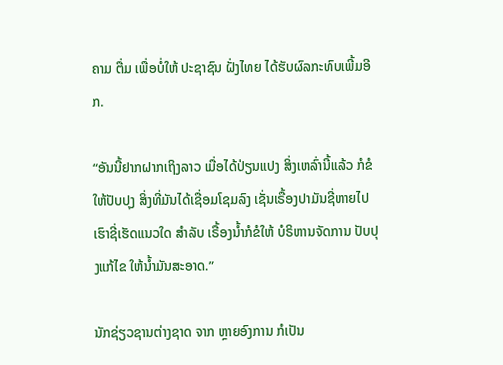ຄາມ ຕື່ມ ເພື່ອບໍ່ໃຫ້ ປະຊາຊົນ ຝັ່ງໄທຍ ໄດ້ຮັບຜົລກະທົບເພີ້ມອີກ.

“ອັນນີ້ຢາກຝາກເຖິງລາວ ເມື່ອໄດ້ປ່ຽນແປງ ສິ່ງເຫລົ່ານີ້ແລ້ວ ກໍຂໍໃຫ້ປັບປຸງ ສິ່ງທີ່ມັນໄດ້ເຊື່ອມໂຊມລົງ ເຊັ່ນເຣື້ອງປາມັນຊີ່ຫາຍໄປ ເຮົາຊີ່ເຮັດແນວໃດ ສຳລັບ ເຣື້ອງນໍ້າກໍຂໍໃຫ້ ບໍຣິຫານຈັດການ ປັບປຸງແກ້ໄຂ ໃຫ້ນ້ຳມັນສະອາດ.”

ນັກຊ່ຽວຊານຕ່າງຊາດ ຈາກ ຫຼາຍອົງການ ກໍເປັນ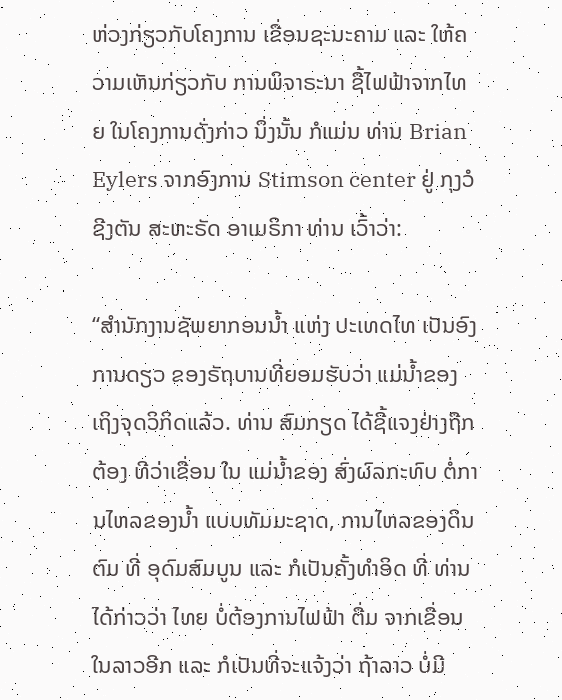ຫ່ວງກ່ຽວກັບໂຄງການ ເຂື່ອນຊະນະຄາມ ແລະ ໃຫ້ຄວາມເຫັນກ່ຽວກັບ ການພິຈາຣະນາ ຊື້ໄຟຟ້າຈາກໄທຍ ໃນໂຄງການດັ່ງກ່າວ ນຶ່ງນັ້ນ ກໍແມ່ນ ທ່ານ Brian Eylers ຈາກອົງການ Stimson center ຢູ່ ກຸງວໍຊີງຕັນ ສະຫະຣັດ ອາເມຣິກາ ທ່ານ ເວົ້າວ່າ:

“ສຳນັກງານຊັພຍາກອນນ້ຳ ແຫ່ງ ປະເທດໄທ ເປັນອົງການດຽວ ຂອງຣັຖບານທີ່ຍອມຮັບວ່າ ແມ່ນ້ຳຂອງ ເຖິງຈຸດວິກິດແລ້ວ. ທ່ານ ສົມກຽດ ໄດ້ຊີ້ແຈງຢ່າງຖືກຕ້ອງ ທີວ່າເຂື່ອນ ໃນ ແມ່ນ້ຳຂອງ ສົ່ງຜົລກະທົບ ຕໍ່ການໄຫລຂອງນ້ຳ ແບບທັມມະຊາດ, ການໄຫລຂອງດິນຕົມ ທີ່ ອຸດົມສົມບູນ ແລະ ກໍເປັນຄັ້ງທຳອິດ ທີ່ ທ່ານໄດ້ກ່າວວ່າ ໄທຍ ບໍ່ຕ້ອງການໄຟຟ້າ ຕື່ມ ຈາກເຂື່ອນໃນລາວອີກ ແລະ ກໍເປັນທີ່ຈະແຈ້ງວ່າ ຖ້າລາວ ບໍ່ມີ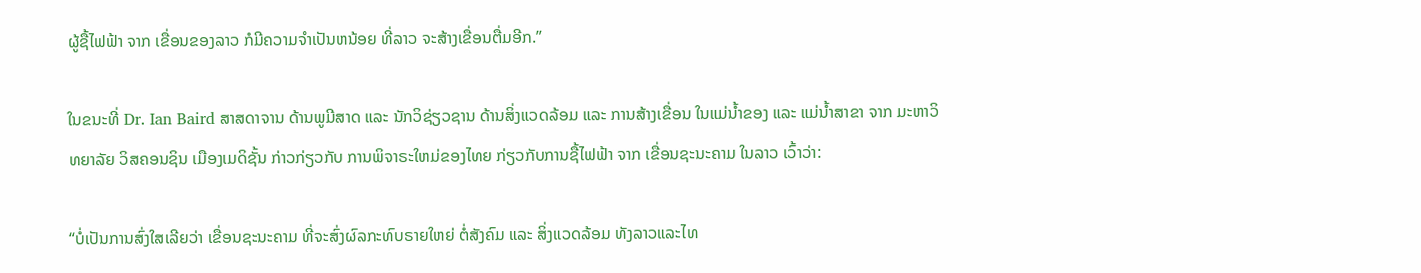ຜູ້ຊື້ໄຟຟ້າ ຈາກ ເຂື່ອນຂອງລາວ ກໍມີຄວາມຈຳເປັນຫນ້ອຍ ທີ່ລາວ ຈະສ້າງເຂື່ອນຕື່ມອີກ.”

ໃນຂນະທີ່ Dr. Ian Baird ສາສດາຈານ ດ້ານພູມີສາດ ແລະ ນັກວິຊ່ຽວຊານ ດ້ານສິ່ງແວດລ້ອມ ແລະ ການສ້າງເຂື່ອນ ໃນແມ່ນ້ຳຂອງ ແລະ ແມ່ນ້ຳສາຂາ ຈາກ ມະຫາວິທຍາລັຍ ວິສຄອນຊິນ ເມືອງເມດິຊັ້ນ ກ່າວກ່ຽວກັບ ການພິຈາຣະໃຫມ່ຂອງໄທຍ ກ່ຽວກັບການຊື້ໄຟຟ້າ ຈາກ ເຂື່ອນຊະນະຄາມ ໃນລາວ ເວົ້າວ່າ:

“ບໍ່ເປັນການສົ່ງໃສເລີຍວ່າ ເຂື່ອນຊະນະຄາມ ທີ່ຈະສົ່ງຜົລກະທົບຣາຍໃຫຍ່ ຕໍ່ສັງຄົມ ແລະ ສິ່ງແວດລ້ອມ ທັງລາວແລະໄທ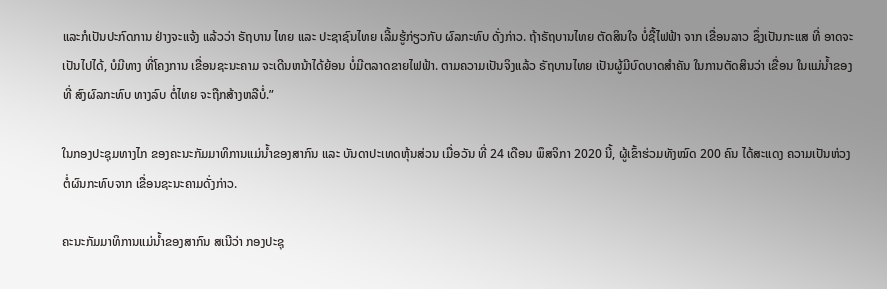ແລະກໍເປັນປະກົດການ ຢ່າງຈະແຈ້ງ ແລ້ວວ່າ ຣັຖບານ ໄທຍ ແລະ ປະຊາຊົນໄທຍ ເລີ້ມຮູ້ກ່ຽວກັບ ຜົລກະທົບ ດັ່ງກ່າວ. ຖ້າຣັຖບານໄທຍ ຕັດສິນໃຈ ບໍ່ຊື້ໄຟຟ້າ ຈາກ ເຂື່ອນລາວ ຊຶ່ງເປັນກະແສ ທີ່ ອາດຈະເປັນໄປໄດ້, ບໍມີທາງ ທີ່ໂຄງການ ເຂື່ອນຊະນະຄາມ ຈະເດີນຫນ້າໄດ້ຍ້ອນ ບໍ່ມີຕລາດຂາຍໄຟຟ້າ. ຕາມຄວາມເປັນຈິງແລ້ວ ຣັຖບານໄທຍ ເປັນຜູ້ມີບົດບາດສຳຄັນ ໃນການຕັດສິນວ່າ ເຂື່ອນ ໃນແມ່ນ້ຳຂອງ ທີ່ ສົງຜົລກະທົບ ທາງລົບ ຕໍ່ໄທຍ ຈະຖືກສ້າງຫລືບໍ່.”

ໃນກອງປະຊຸມທາງໄກ ຂອງຄະນະກັມມາທິການແມ່ນ້ຳຂອງສາກົນ ແລະ ບັນດາປະເທດຫຸ້ນສ່ວນ ເມື່ອວັນ ທີ່ 24 ເດືອນ ພຶສຈິກາ 2020 ນີ້, ຜູ້ເຂົ້າຮ່ວມທັງໝົດ 200 ຄົນ ໄດ້ສະແດງ ຄວາມເປັນຫ່ວງ ຕໍ່ຜົນກະທົບຈາກ ເຂື່ອນຊະນະຄາມດັ່ງກ່າວ.

ຄະນະກັມມາທິການແມ່ນ້ຳຂອງສາກົນ ສເນີວ່າ ກອງປະຊຸ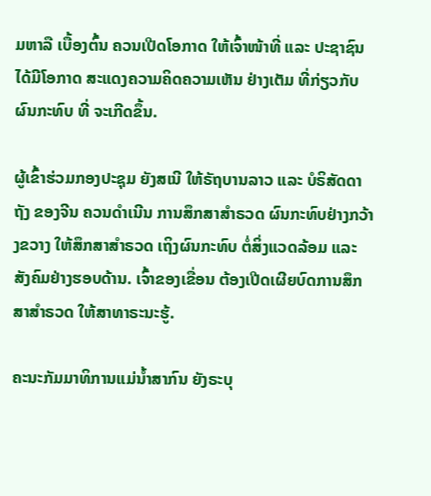ມຫາລື ເບື້ອງຕົ້ນ ຄວນເປີດໂອກາດ ໃຫ້ເຈົ້າໜ້າທີ່ ແລະ ປະຊາຊົນໄດ້ມີໂອກາດ ສະແດງຄວາມຄິດຄວາມເຫັນ ຢ່າງເຕັມ ທີ່ກ່ຽວກັບຜົນກະທົບ ທີ່ ຈະເກີດຂຶ້ນ.

ຜູ້ເຂົ້າຮ່ວມກອງປະຊຸມ ຍັງສເນີ ໃຫ້ຣັຖບານລາວ ແລະ ບໍຣິສັດດາຖັງ ຂອງຈີນ ຄວນດຳເນີນ ການສຶກສາສຳຣວດ ຜົນກະທົບຢ່າງກວ້າງຂວາງ ໃຫ້ສຶກສາສຳຣວດ ເຖິງຜົນກະທົບ ຕໍ່ສິ່ງແວດລ້ອມ ແລະ ສັງຄົມຢ່າງຮອບດ້ານ. ເຈົ້າຂອງເຂື່ອນ ຕ້ອງເປີດເຜີຍບົດການສຶກສາສຳຣວດ ໃຫ້ສາທາຣະນະຮູ້.

ຄະນະກັມມາທິການແມ່ນ້ຳສາກົນ ຍັງຣະບຸ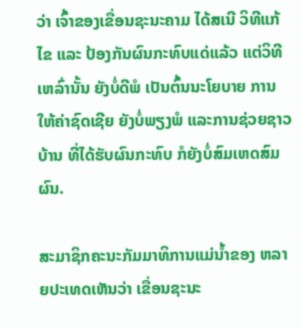ວ່າ ເຈົ້າຂອງເຂື່ອນຊະນະຄາມ ໄດ້ສເນີ ວິທີແກ້ໄຂ ແລະ ປ້ອງກັນຜົນກະທົບແດ່ແລ້ວ ແຕ່ວິທີເຫລົ່ານັ້ນ ຍັງບໍ່ດີພໍ ເປັນຕົ້ນນະໂຍບາຍ ການໃຫ້ຄ່າຊົດເຊີຍ ຍັງບໍ່ພຽງພໍ ແລະການຊ່ວຍຊາວບ້ານ ທີ່ໄດ້ຮັບຜົນກະທົບ ກໍຍັງບໍ່ສົມເຫດສົມຜົນ.

ສະມາຊິກຄະນະກັມມາທິການແມ່ນ້ຳຂອງ ຫລາຍປະເທດເຫັນວ່າ ເຂື່ອນຊະນະ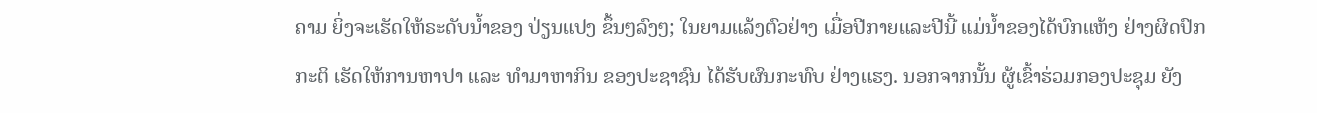ຄາມ ຍິ່ງຈະເຮັດໃຫ້ຣະດັບນ້ຳຂອງ ປ່ຽນແປງ ຂຶ້ນໆລົງໆ; ໃນຍາມແລ້ງຕົວຢ່າງ ເມື່ອປີກາຍແລະປີນີ້ ແມ່ນ້ຳຂອງໄດ້ບົກແຫ້ງ ຢ່າງຜິດປົກກະຕິ ເຮັດໃຫ້ການຫາປາ ແລະ ທຳມາຫາກິນ ຂອງປະຊາຊົນ ໄດ້ຮັບຜົນກະທົບ ຢ່າງແຮງ. ນອກຈາກນັ້ນ ຜູ້ເຂົ້າຮ່ວມກອງປະຊຸມ ຍັງ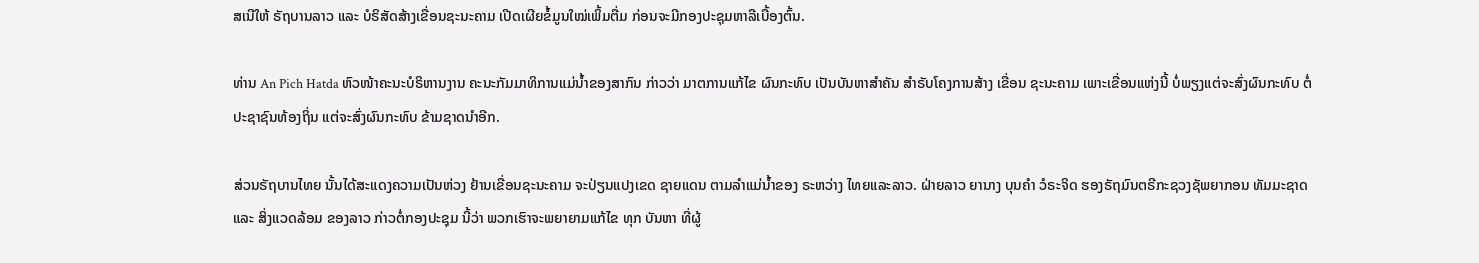ສເນີໃຫ້ ຣັຖບານລາວ ແລະ ບໍຣິສັດສ້າງເຂື່ອນຊະນະຄາມ ເປີດເຜີຍຂໍ້ມູນໃໝ່ເພິ້ມຕື່ມ ກ່ອນຈະມີກອງປະຊຸມຫາລືເບື້ອງຕົ້ນ.

ທ່ານ An Pich Hatda ຫົວໜ້າຄະນະບໍຣິຫານງານ ຄະນະກັມມາທິການແມ່ນ້ຳຂອງສາກົນ ກ່າວວ່າ ມາຕການແກ້ໄຂ ຜົນກະທົບ ເປັນບັນຫາສຳຄັນ ສຳຣັບໂຄງການສ້າງ ເຂື່ອນ ຊະນະຄາມ ເພາະເຂື່ອນແຫ່ງນີ້ ບໍ່ພຽງແຕ່ຈະສົ່ງຜົນກະທົບ ຕໍ່ ປະຊາຊົນທ້ອງຖິ່ນ ແຕ່ຈະສົ່ງຜົນກະທົບ ຂ້າມຊາດນຳອີກ.

ສ່ວນຣັຖບານໄທຍ ນັ້ນໄດ້ສະແດງຄວາມເປັນຫ່ວງ ຢ້ານເຂື່ອນຊະນະຄາມ ຈະປ່ຽນແປງເຂດ ຊາຍແດນ ຕາມລຳແມ່ນ້ຳຂອງ ຣະຫວ່າງ ໄທຍແລະລາວ. ຝ່າຍລາວ ຍານາງ ບຸນຄຳ ວໍຣະຈິດ ຮອງຣັຖມົນຕຣີກະຊວງຊັພຍາກອນ ທັມມະຊາດ ແລະ ສິ່ງແວດລ້ອມ ຂອງລາວ ກ່າວຕໍ່ກອງປະຊຸມ ນີ້ວ່າ ພວກເຮົາຈະພຍາຍາມແກ້ໄຂ ທຸກ ບັນຫາ ທີ່ຜູ້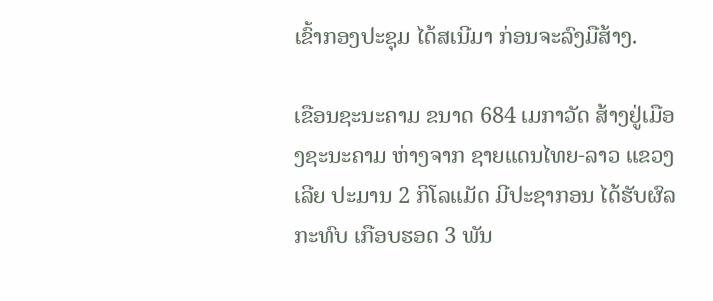ເຂົ້າກອງປະຊຸມ ໄດ້ສເນີມາ ກ່ອນຈະລົງມືສ້າງ.

ເຂືອນຊະນະຄາມ ຂນາດ 684 ເມກາວັດ ສ້າງຢູ່ເມືອງຊະນະຄາມ ຫ່າງຈາກ ຊາຍແດນໄທຍ-ລາວ ແຂວງເລີຍ ປະມານ 2 ກິໂລແມັດ ມີປະຊາກອນ ໄດ້ຮັບຜົລກະທົບ ເກືອບຮອດ 3 ພັນ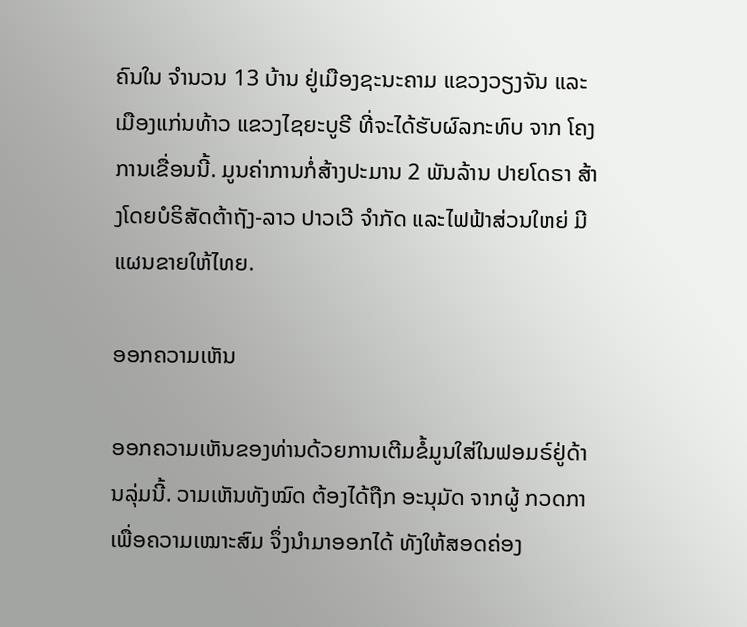ຄົນໃນ ຈຳນວນ 13 ບ້ານ ຢູ່ເມືອງຊະນະຄາມ ແຂວງວຽງຈັນ ແລະ ເມືອງແກ່ນທ້າວ ແຂວງໄຊຍະບູຣີ ທີ່ຈະໄດ້ຮັບຜົລກະທົບ ຈາກ ໂຄງການເຂື່ອນນີ້. ມູນຄ່າການກໍ່ສ້າງປະມານ 2 ພັນລ້ານ ປາຍໂດຣາ ສ້າງໂດຍບໍຣິສັດຕ້າຖັງ-ລາວ ປາວເວີ ຈຳກັດ ແລະໄຟຟ້າສ່ວນໃຫຍ່ ມີແຜນຂາຍໃຫ້ໄທຍ.

ອອກຄວາມເຫັນ

ອອກຄວາມເຫັນຂອງທ່ານດ້ວຍການເຕີມຂໍ້ມູນໃສ່ໃນຟອມຣ໌ຢູ່ດ້ານລຸ່ມນີ້. ວາມເຫັນທັງໝົດ ຕ້ອງໄດ້ຖືກ ອະນຸມັດ ຈາກຜູ້ ກວດກາ ເພື່ອຄວາມເໝາະສົມ ຈຶ່ງນໍາມາອອກໄດ້ ທັງໃຫ້ສອດຄ່ອງ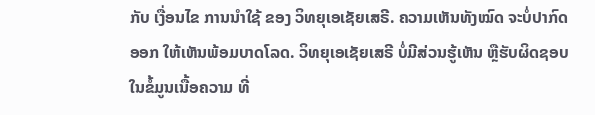ກັບ ເງື່ອນໄຂ ການນຳໃຊ້ ຂອງ ວິທຍຸເອເຊັຍເສຣີ. ຄວາມເຫັນທັງໝົດ ຈະບໍ່ປາກົດອອກ ໃຫ້ເຫັນພ້ອມບາດໂລດ. ວິທຍຸເອເຊັຍເສຣີ ບໍ່ມີສ່ວນຮູ້ເຫັນ ຫຼືຮັບຜິດຊອບ ໃນຂໍ້ມູນເນື້ອຄວາມ ທີ່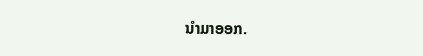ນໍາມາອອກ.